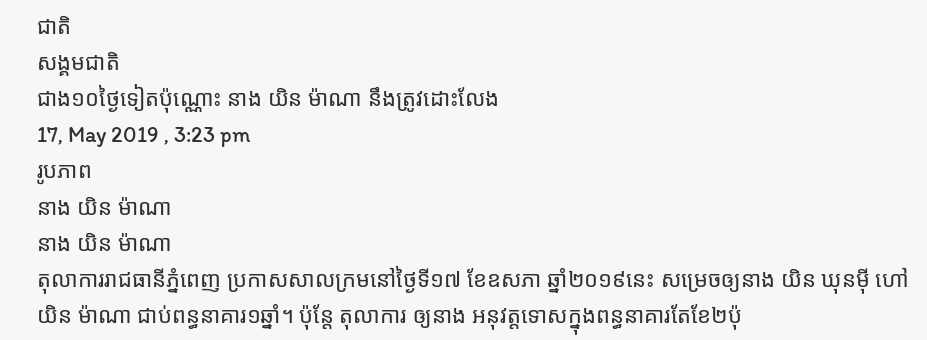ជាតិ
សង្គមជាតិ
ជាង១០ថ្ងៃទៀតប៉ុណ្ណោះ នាង យិន ម៉ាណា នឹងត្រូវដោះលែង
17, May 2019 , 3:23 pm
រូបភាព
នាង យិន ម៉ាណា
នាង យិន ម៉ាណា
តុលាការរាជធានីភ្នំពេញ ប្រកាសសាលក្រមនៅថ្ងៃទី១៧ ខែឧសភា ឆ្នាំ២០១៩នេះ សម្រេចឲ្យនាង យិន ឃុនម៉ី ហៅ យិន ម៉ាណា ជាប់ពន្ធនាគារ១ឆ្នាំ។ ប៉ុន្តែ តុលាការ ឲ្យនាង អនុវត្តទោសក្នុងពន្ធនាគារតែខែ២ប៉ុ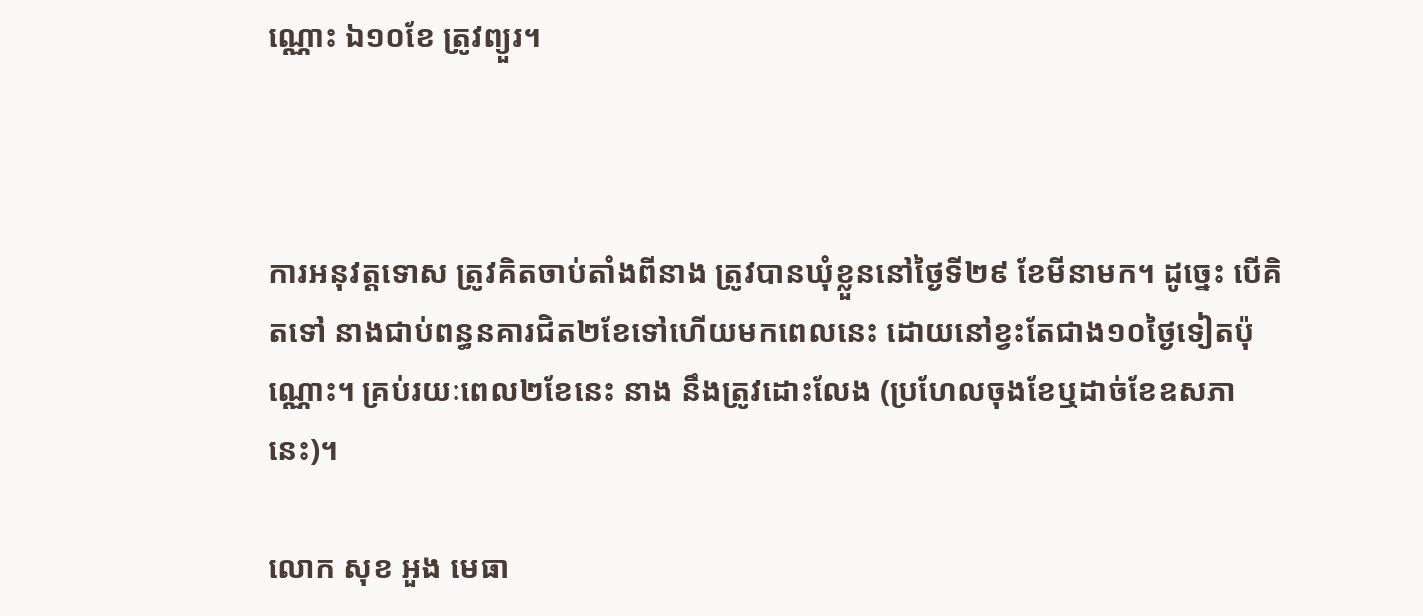ណ្ណោះ ឯ១០ខែ ត្រូវព្យួរ។



ការអនុវត្តទោស ត្រូវគិតចាប់តាំងពីនាង ត្រូវបានឃុំខ្លួននៅថ្ងៃទី២៩ ខែមីនាមក។ ដូច្នេះ បើគិតទៅ នាងជាប់ពន្ធនគារជិត២ខែទៅហើយមកពេលនេះ ដោយនៅខ្វះតែជាង១០ថ្ងៃទៀតប៉ុណ្ណោះ។ គ្រប់រយៈពេល២ខែនេះ នាង នឹងត្រូវដោះលែង (ប្រហែលចុងខែឬដាច់ខែឧសភានេះ)។

លោក សុខ អួង មេធា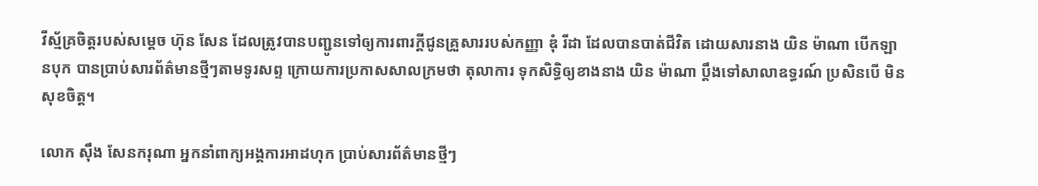វីស្ម័គ្រចិត្តរបស់សម្តេច ហ៊ុន សែន ដែលត្រូវបានបញ្ជូនទៅឲ្យការពារក្តីជូនគ្រួសាររបស់កញ្ញា ឌុំ រីដា ដែលបានបាត់ជីវិត ដោយសារនាង យិន ម៉ាណា បើកឡានបុក បានប្រាប់សារព័ត៌មានថ្មីៗតាមទូរសព្ទ ក្រោយការប្រកាសសាលក្រមថា តុលាការ ទុកសិទ្ធិឲ្យខាងនាង យិន ម៉ាណា ប្តឹងទៅសាលាឧទ្ធរណ៍ ប្រសិនបើ មិនសុខចិត្ត។

លោក ស៊ឹង សែនករុណា អ្នកនាំពាក្យអង្គការអាដហុក ប្រាប់សារព័ត៌មានថ្មីៗ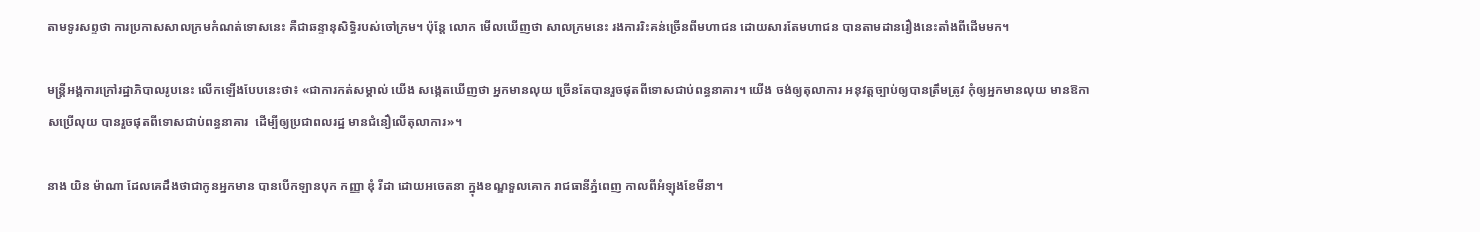តាមទូរសព្ទថា ការប្រកាសសាលក្រមកំណត់ទោសនេះ គឺជាឆន្ទានុសិទ្ធិរបស់ចៅក្រម។ ប៉ុន្តែ លោក មើលឃើញថា សាលក្រមនេះ រងការរិះគន់ច្រើនពីមហាជន ដោយសារតែមហាជន បានតាមដានរឿងនេះតាំងពីដើមមក។

មន្រ្តីអង្គការក្រៅរដ្ឋាភិបាលរូបនេះ លើកឡើងបែបនេះថា៖ «ជាការកត់សម្គាល់ យើង សង្កេតឃើញថា អ្នកមានលុយ ច្រើនតែបានរួចផុតពីទោសជាប់ពន្ធនាគារ។ យើង ចង់ឲ្យតុលាការ អនុវត្តច្បាប់ឲ្យបានត្រឹមត្រូវ កុំឲ្យអ្នកមានលុយ មានឱកាសប្រើលុយ បានរួចផុតពីទោសជាប់ពន្ធនាគារ  ដើម្បីឲ្យប្រជាពលរដ្ឋ មានជំនឿលើតុលាការ»។

នាង យិន ម៉ាណា ដែលគេដឹងថាជាកូនអ្នកមាន បានបើកឡានបុក កញ្ញា ឌុំ រីដា ដោយអចេតនា ក្នុងខណ្ឌទួលគោក រាជធានីភ្នំពេញ កាលពីអំឡុងខែមីនា។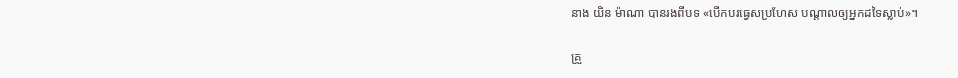នាង យិន ម៉ាណា បានរងពីបទ «បើកបរធ្វេសប្រហែស បណ្តាលឲ្យអ្នកដទៃស្លាប់»។

គ្រួ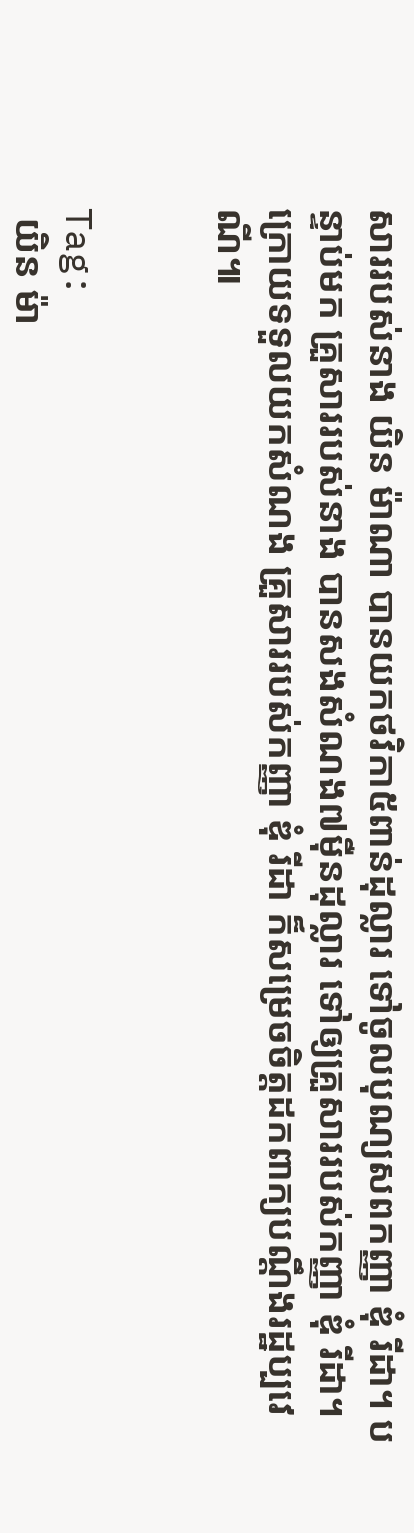សាររបស់នាង យិន ម៉ាណា បានយកថវិកា៥ពាន់ដុល្លារ ទៅចូលបុណ្យសពកញ្ញា ឌុំ រីដា។ បន្ទាប់មក គ្រួសាររបស់នាង បានសងសំណង៧ម៉ឺនដុល្លារ ទៅឲ្យគ្រួសាររបស់កញ្ញា ឌុំ រីដា។ ក្រោយទទួលយកសំណង គ្រួសាររបស់កញ្ញា ឌុំ រីដា ក៏សម្រេចចិត្តដកពាក្យបណ្តឹងរដ្ឋប្បវេណី៕


Tag:
 យិន ម៉ា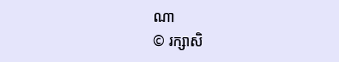ណា
© រក្សាសិ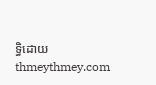ទ្ធិដោយ thmeythmey.com